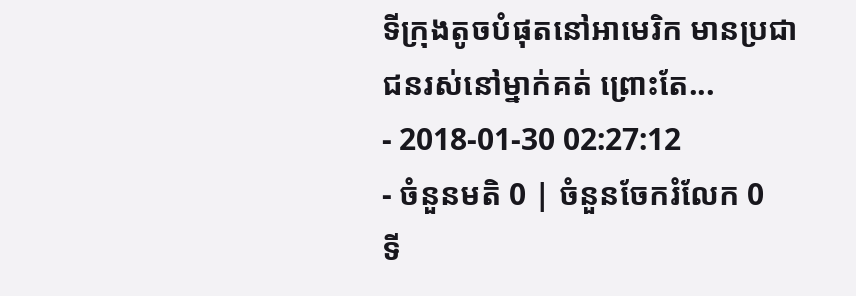ទីក្រុងតូចបំផុតនៅអាមេរិក មានប្រជាជនរស់នៅម្នាក់គត់ ព្រោះតែ...
- 2018-01-30 02:27:12
- ចំនួនមតិ 0 | ចំនួនចែករំលែក 0
ទី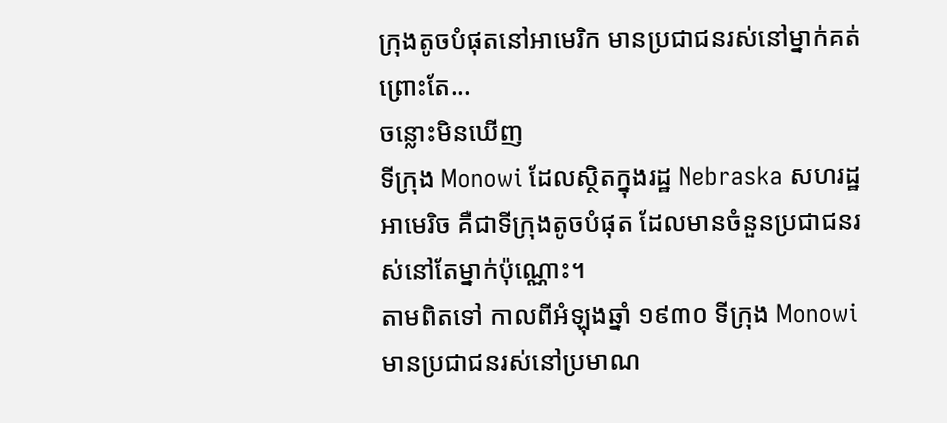ក្រុងតូចបំផុតនៅអាមេរិក មានប្រជាជនរស់នៅម្នាក់គត់ ព្រោះតែ...
ចន្លោះមិនឃើញ
ទីក្រុង Monowi ដែលស្ថិតក្នុងរដ្ឋ Nebraska សហរដ្ឋអាមេរិច គឺជាទីក្រុងតូចបំផុត ដែលមានចំនួនប្រជាជនរស់នៅតែម្នាក់ប៉ុណ្ណោះ។
តាមពិតទៅ កាលពីអំឡុងឆ្នាំ ១៩៣០ ទីក្រុង Monowi មានប្រជាជនរស់នៅប្រមាណ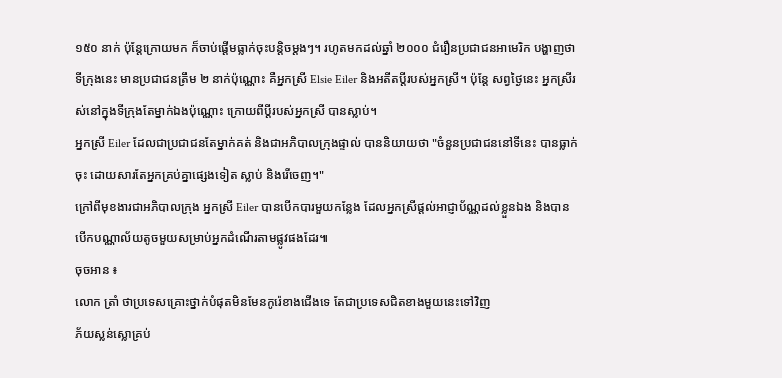១៥០ នាក់ ប៉ុន្តែក្រោយមក ក៏ចាប់ផ្ដើមធ្លាក់ចុះបន្ដិចម្ដងៗ។ រហូតមកដល់ឆ្នាំ ២០០០ ជំរឿនប្រជាជនអាមេរិក បង្ហាញថាទីក្រុងនេះ មានប្រជាជនត្រឹម ២ នាក់ប៉ុណ្ណោះ គឺអ្នកស្រី Elsie Eiler និងអតីតប្ដីរបស់អ្នកស្រី។ ប៉ុន្តែ សព្វថ្ងៃនេះ អ្នកស្រីរស់នៅក្នុងទីក្រុងតែម្នាក់ឯងប៉ុណ្ណោះ ក្រោយពីប្ដីរបស់អ្នកស្រី បានស្លាប់។
អ្នកស្រី Eiler ដែលជាប្រជាជនតែម្នាក់គត់ និងជាអភិបាលក្រុងផ្ទាល់ បាននិយាយថា "ចំនួនប្រជាជននៅទីនេះ បានធ្លាក់ចុះ ដោយសារតែអ្នកគ្រប់គ្នាផ្សេងទៀត ស្លាប់ និងរើចេញ។"
ក្រៅពីមុខងារជាអភិបាលក្រុង អ្នកស្រី Eiler បានបើកបារមួយកន្លែង ដែលអ្នកស្រីផ្ដល់អាជ្ញាប័ណ្ណដល់ខ្លួនឯង និងបានបើកបណ្ណាល័យតូចមួយសម្រាប់អ្នកដំណើរតាមផ្លូវផងដែរ៕
ចុចអាន ៖
លោក ត្រាំ ថាប្រទេសគ្រោះថ្នាក់បំផុតមិនមែនកូរ៉េខាងជើងទេ តែជាប្រទេសជិតខាងមួយនេះទៅវិញ
ភ័យស្លន់ស្លោគ្រប់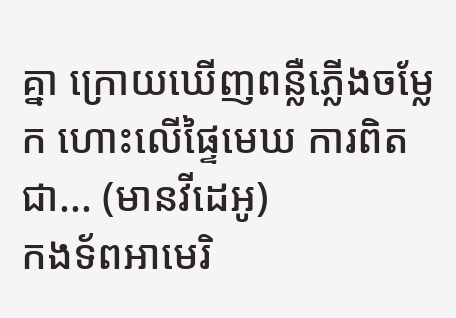គ្នា ក្រោយឃើញពន្លឺភ្លើងចម្លែក ហោះលើផ្ទៃមេឃ ការពិតជា... (មានវីដេអូ)
កងទ័ពអាមេរិ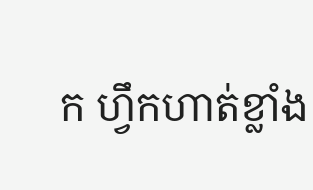ក ហ្វឹកហាត់ខ្លាំង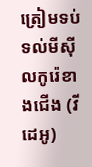ត្រៀមទប់ទល់មីស៊ីលកូរ៉េខាងជើង (វីដេអូ)